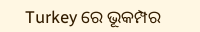Turkey ରେ ଭୂକମ୍ପର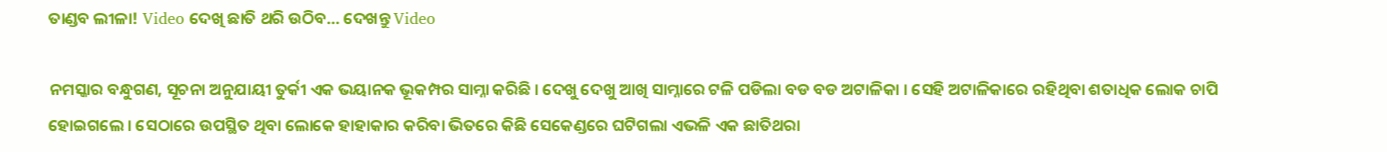ତାଣ୍ଡବ ଲୀଳା! Video ଦେଖି ଛାତି ଥରି ଉଠିବ… ଦେଖନ୍ତୁ Video

ନମସ୍କାର ବନ୍ଧୁଗଣ, ସୂଚନା ଅନୁଯାୟୀ ତୁର୍କୀ ଏକ ଭୟାନକ ଭୂକମ୍ପର ସାମ୍ନା କରିଛି । ଦେଖୁ ଦେଖୁ ଆଖି ସାମ୍ନାରେ ଟଳି ପଡିଲା ବଡ ବଡ ଅଟାଳିକା । ସେହି ଅଟାଳିକାରେ ରହିଥିବା ଶତାଧିକ ଲୋକ ଚାପି ହୋଇଗଲେ । ସେଠାରେ ଉପସ୍ଥିତ ଥିବା ଲୋକେ ହାହାକାର କରିବା ଭିତରେ କିଛି ସେକେଣ୍ଡରେ ଘଟିଗଲା ଏଭଳି ଏକ ଛାତିଥରା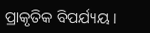ପ୍ରାକୃତିକ ବିପର୍ଯ୍ୟୟ ।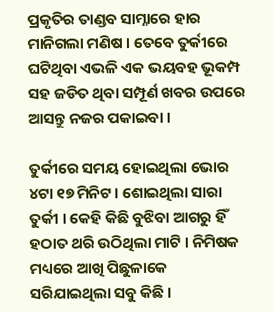ପ୍ରକୃତିର ତାଣ୍ଡବ ସାମ୍ନାରେ ହାର ମାନିଗଲା ମଣିଷ । ତେବେ ତୁର୍କୀରେ ଘଟିଥିବା ଏଭଳି ଏକ ଭୟବହ ଭୂକମ୍ପ ସହ ଜଡିତ ଥିବା ସମ୍ପୂର୍ଣ ଖବର ଉପରେ ଆସନ୍ତୁ ନଜର ପକାଇବା ।

ତୁର୍କୀରେ ସମୟ ହୋଇଥିଲା ଭୋର ୪ଟା ୧୭ ମିନିଟ । ଶୋଇଥିଲା ସାରା ତୁର୍କୀ । କେହି କିଛି ବୁଝିବା ଆଗରୁ ହିଁ ହଠାତ ଥରି ଉଠିଥିଲା ମାଟି । ନିମିଷକ ମଧ୍ୟରେ ଆଖି ପିଛୁଳାକେ ସରିଯାଇଥିଲା ସବୁ କିଛି ।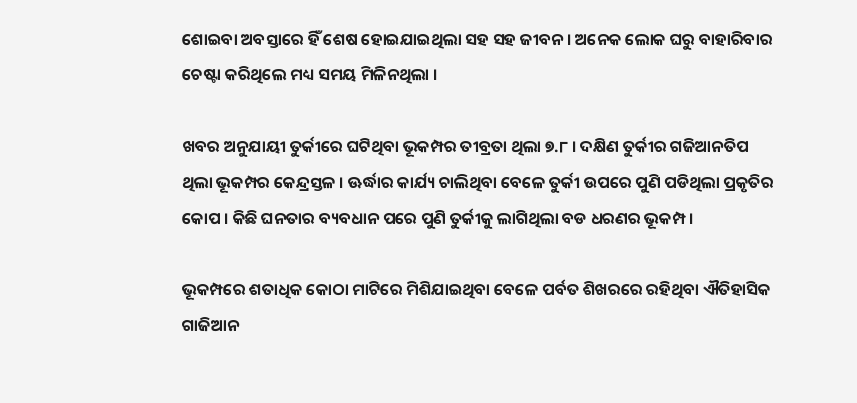ଶୋଇବା ଅବସ୍ତାରେ ହିଁ ଶେଷ ହୋଇଯାଇଥିଲା ସହ ସହ ଜୀବନ । ଅନେକ ଲୋକ ଘରୁ ବାହାରିବାର ଚେଷ୍ଟା କରିଥିଲେ ମଧ୍ୟ ସମୟ ମିଳିନଥିଲା ।

ଖବର ଅନୁଯାୟୀ ତୁର୍କୀରେ ଘଟିଥିବା ଭୂକମ୍ପର ତୀବ୍ରତା ଥିଲା ୭.୮ । ଦକ୍ଷିଣ ତୁର୍କୀର ଗଜିଆନତିପ ଥିଲା ଭୂକମ୍ପର କେନ୍ଦ୍ରସ୍ତଳ । ଊର୍ଦ୍ଧାର କାର୍ଯ୍ୟ ଚାଲିଥିବା ବେଳେ ତୁର୍କୀ ଉପରେ ପୁଣି ପଡିଥିଲା ପ୍ରକୃତିର କୋପ । କିଛି ଘନତାର ବ୍ୟବଧାନ ପରେ ପୁଣି ତୁର୍କୀକୁ ଲାଗିଥିଲା ବଡ ଧରଣର ଭୂକମ୍ପ ।

ଭୂକମ୍ପରେ ଶତାଧିକ କୋଠା ମାଟିରେ ମିଶିଯାଇଥିବା ବେଳେ ପର୍ବତ ଶିଖରରେ ରହିଥିବା ଐତିହାସିକ ଗାଜିଆନ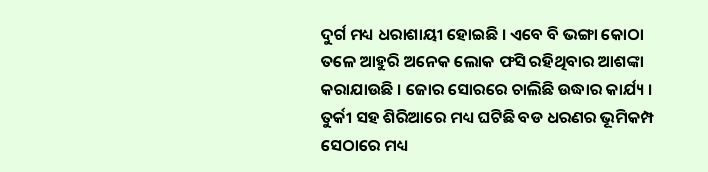ଦୁର୍ଗ ମଧ୍ୟ ଧରାଶାୟୀ ହୋଇଛି । ଏବେ ବି ଭଙ୍ଗା କୋଠା ତଳେ ଆହୁରି ଅନେକ ଲୋକ ଫସି ରହିଥିବାର ଆଶଙ୍କା କରାଯାଉଛି । ଜୋର ସୋରରେ ଚାଲିଛି ଉଦ୍ଧାର କାର୍ଯ୍ୟ । ତୁର୍କୀ ସହ ଶିରିଆରେ ମଧ୍ୟ ଘଟିଛି ବଡ ଧରଣର ଭୂମିକମ୍ପ ସେଠାରେ ମଧ୍ୟ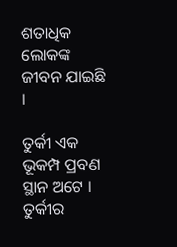ଶତାଧିକ ଲୋକଙ୍କ ଜୀବନ ଯାଇଛି ।

ତୁର୍କୀ ଏକ ଭୂକମ୍ପ ପ୍ରବଣ ସ୍ଥାନ ଅଟେ । ତୁର୍କୀର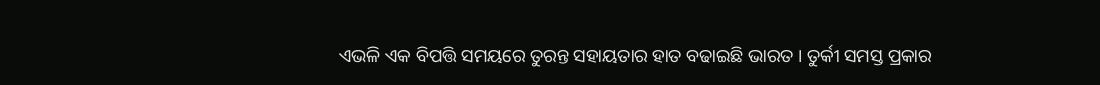ଏଭଳି ଏକ ବିପତ୍ତି ସମୟରେ ତୁରନ୍ତ ସହାୟତାର ହାତ ବଢାଇଛି ଭାରତ । ତୁର୍କୀ ସମସ୍ତ ପ୍ରକାର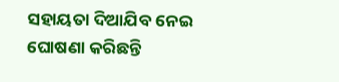ସହାୟତା ଦିଆଯିବ ନେଇ ଘୋଷଣା କରିଛନ୍ତି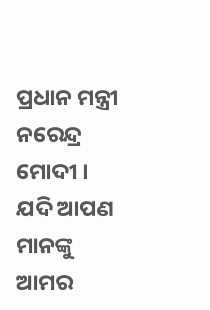ପ୍ରଧାନ ମନ୍ତ୍ରୀ ନରେନ୍ଦ୍ର ମୋଦୀ । ଯଦି ଆପଣ ମାନଙ୍କୁ ଆମର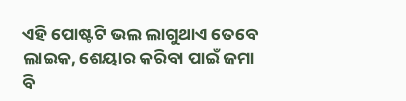ଏହି ପୋଷ୍ଟଟି ଭଲ ଲାଗୁଥାଏ ତେବେ ଲାଇକ, ଶେୟାର କରିବା ପାଇଁ ଜମା ବି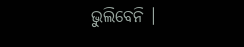ଭୁଲିବେନି ।